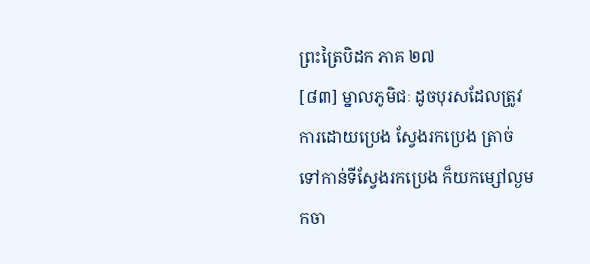ព្រះត្រៃបិដក ភាគ ២៧
[៨៣] ម្នាលភូមិជៈ ដូចបុរសដែលត្រូវការដោយប្រេង ស្វែងរកប្រេង ត្រាច់ទៅកាន់ទីស្វែងរកប្រេង ក៏យកម្សៅល្ងមកចា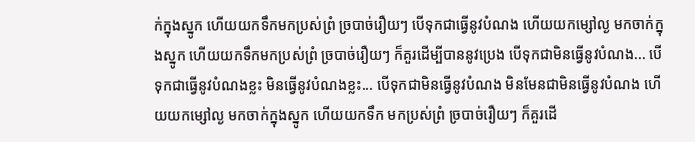ក់ក្នុងស្នូក ហើយយកទឹកមកប្រស់ព្រំ ច្របាច់រឿយៗ បើទុកជាធ្វើនូវបំណង ហើយយកម្សៅល្ង មកចាក់ក្នុងស្នូក ហើយយកទឹកមកប្រស់ព្រំ ច្របាច់រឿយៗ ក៏គួរដើម្បីបាននូវប្រេង បើទុកជាមិនធ្វើនូវបំណង... បើទុកជាធ្វើនូវបំណងខ្លះ មិនធ្វើនូវបំណងខ្លះ... បើទុកជាមិនធ្វើនូវបំណង មិនមែនជាមិនធ្វើនូវបំណង ហើយយកម្សៅល្ង មកចាក់ក្នុងស្នូក ហើយយកទឹក មកប្រស់ព្រំ ច្របាច់រឿយៗ ក៏គួរដើ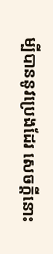ម្បីបាននូវប្រេងដែរ សេចក្តីនោះ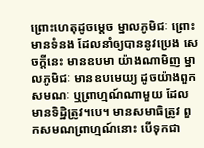ព្រោះហេតុដូចម្តេច ម្នាលភូមិជៈ ព្រោះមានទំនង ដែលនាំឲ្យបាននូវប្រេង សេចក្តីនេះ មានឧបមា យ៉ាងណាមិញ ម្នាលភូមិជៈ មានឧបមេយ្យ ដូចយ៉ាងពួកសមណៈ ឬព្រាហ្មណ៍ណាមួយ ដែលមានទិដ្ឋិត្រូវ។បេ។ មានសមាធិត្រូវ ពួកសមណព្រាហ្មណ៍នោះ បើទុកជា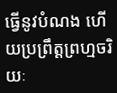ធ្វើនូវបំណង ហើយប្រព្រឹត្តព្រហ្មចរិយៈ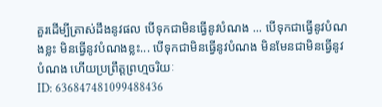គួរដើម្បីត្រាស់ដឹងនូវផល បើទុកជាមិនធ្វើនូវបំណង ... បើទុកជាធ្វើនូវបំណងខ្លះ មិនធ្វើនូវបំណងខ្លះ... បើទុកជាមិនធ្វើនូវបំណង មិនមែនជាមិនធ្វើនូវបំណង ហើយប្រព្រឹត្តព្រហ្មចរិយៈ
ID: 636847481099488436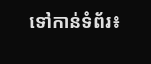ទៅកាន់ទំព័រ៖